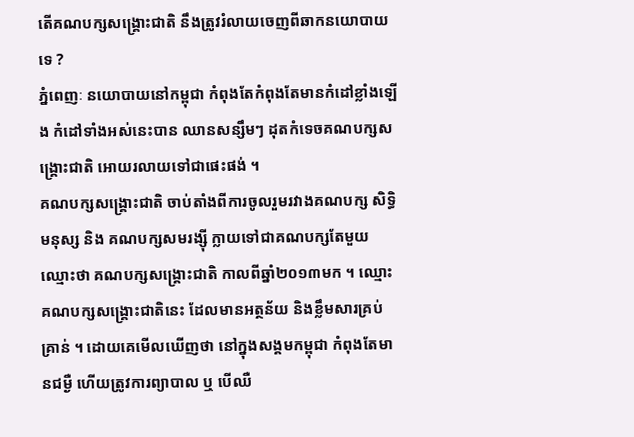តើគណបក្សសង្គ្រោះជាតិ នឹងត្រូវរំលាយចេញពីឆាកនយោបាយទេ ?
ភ្នំពេញៈ នយោបាយនៅកម្ពុជា កំពុងតែកំពុងតែមានកំដៅខ្លាំងឡើង កំដៅទាំងអស់នេះបាន ឈានសន្សឹមៗ ដុតកំទេចគណបក្សសង្គ្រោះជាតិ អោយរលាយទៅជាផេះផង់ ។
គណបក្សសង្គ្រោះជាតិ ចាប់តាំងពីការចូលរួមរវាងគណបក្ស សិទ្ធិមនុស្ស និង គណបក្សសមរង្ស៊ី ក្លាយទៅជាគណបក្សតែមួយ ឈ្មោះថា គណបក្សសង្គ្រោះជាតិ កាលពីឆ្នាំ២០១៣មក ។ ឈ្មោះ គណបក្សសង្គ្រោះជាតិនេះ ដែលមានអត្ថន័យ និងខ្លឹមសារគ្រប់គ្រាន់ ។ ដោយគេមើលឃើញថា នៅក្នុងសង្គមកម្ពុជា កំពុងតែមានជម្ងឺ ហើយត្រូវការព្យាបាល ឬ បើឈឺ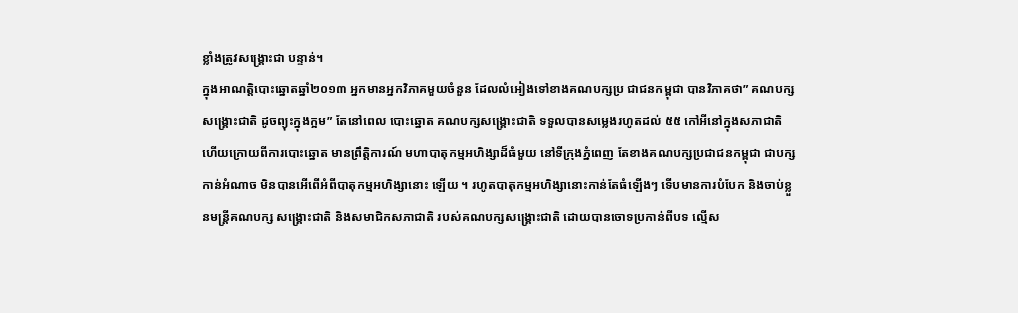ខ្លាំងត្រូវសង្គ្រោះជា បន្ទាន់។
ក្នុងអាណត្តិបោះឆ្នោតឆ្នាំ២០១៣ អ្នកមានអ្នកវិភាគមួយចំនួន ដែលលំអៀងទៅខាងគណបក្សប្រ ជាជនកម្ពុជា បានវិភាគថា” គណបក្សសង្គ្រោះជាតិ ដូចព្យុះក្នុងក្អម” តែនៅពេល បោះឆ្នោត គណបក្សសង្គ្រោះជាតិ ទទួលបានសម្លេងរហូតដល់ ៥៥ កៅអីនៅក្នុងសភាជាតិ ហើយក្រោយពីការបោះឆ្នោត មានព្រឹត្តិការណ៍ មហាបាតុកម្មអហិង្សាដ៏ធំមួយ នៅទីក្រុងភ្នំពេញ តែខាងគណបក្សប្រជាជនកម្ពុជា ជាបក្សកាន់អំណាច មិនបានអើពើអំពីបាតុកម្មអហិង្សានោះ ឡើយ ។ រហូតបាតុកម្មអហិង្សានោះកាន់តែធំឡើងៗ ទើបមានការបំបែក និងចាប់ខ្លួនមន្ត្រីគណបក្ស សង្គ្រោះជាតិ និងសមាជិកសភាជាតិ របស់គណបក្សសង្គ្រោះជាតិ ដោយបានចោទប្រកាន់ពីបទ ល្មើស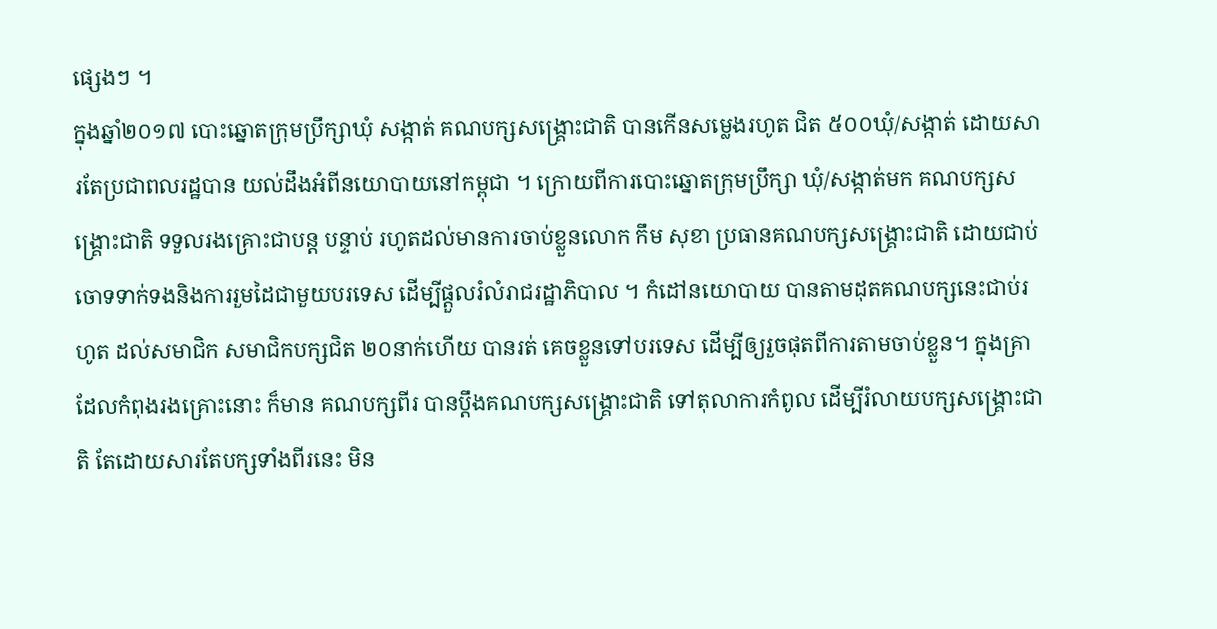ផ្សេងៗ ។
ក្នុងឆ្នាំ២០១៧ បោះឆ្នោតក្រុមប្រឹក្សាឃុំ សង្កាត់ គណបក្សសង្គ្រោះជាតិ បានកើនសម្លេងរហូត ជិត ៥០០ឃុំ/សង្កាត់ ដោយសារតែប្រជាពលរដ្ឋបាន យល់ដឹងអំពីនយោបាយនៅកម្ពុជា ។ ក្រោយពីការបោះឆ្នោតក្រុមប្រឹក្សា ឃុំ/សង្កាត់មក គណបក្សសង្គ្រោះជាតិ ទទួលរងគ្រោះជាបន្ត បន្ទាប់ រហូតដល់មានការចាប់ខ្លួនលោក កឹម សុខា ប្រធានគណបក្សសង្គ្រោះជាតិ ដោយជាប់ ចោទទាក់ទងនិងការរួមដៃជាមួយបរទេស ដើម្បីផ្តួលរំលំរាជរដ្ឋាភិបាល ។ កំដៅនយោបាយ បានតាមដុតគណបក្សនេះជាប់រហូត ដល់សមាជិក សមាជិកបក្សជិត ២០នាក់ហើយ បានរត់ គេចខ្លួនទៅបរទេស ដើម្បីឲ្យរួចផុតពីការតាមចាប់ខ្លួន។ ក្នុងគ្រាដែលកំពុងរងគ្រោះនោះ ក៏មាន គណបក្សពីរ បានប្តឹងគណបក្សសង្គ្រោះជាតិ ទៅតុលាការកំពូល ដើម្បីរំលាយបក្សសង្គ្រោះជាតិ តែដោយសារតែបក្សទាំងពីរនេះ មិន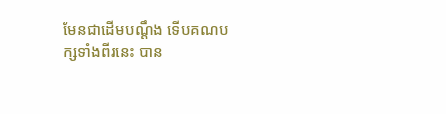មែនជាដើមបណ្តឹង ទើបគណបក្សទាំងពីរនេះ បាន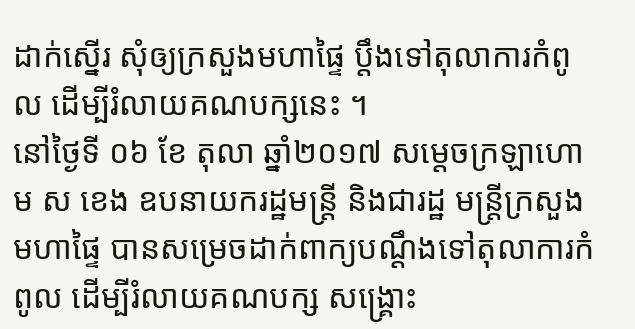ដាក់ស្នើរ សុំឲ្យក្រសួងមហាផ្ទៃ ប្តឹងទៅតុលាការកំពូល ដើម្បីរំលាយគណបក្សនេះ ។
នៅថ្ងៃទី ០៦ ខែ តុលា ឆ្នាំ២០១៧ សម្តេចក្រឡាហោម ស ខេង ឧបនាយករដ្ឋមន្ត្រី និងជារដ្ឋ មន្ត្រីក្រសួងមហាផ្ទៃ បានសម្រេចដាក់ពាក្យបណ្តឹងទៅតុលាការកំពូល ដើម្បីរំលាយគណបក្ស សង្គ្រោះ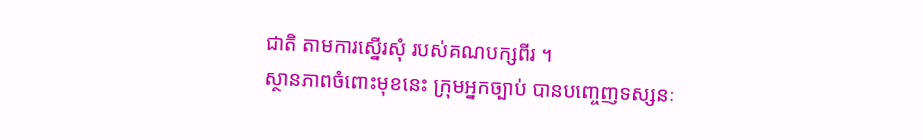ជាតិ តាមការស្នើរសុំ របស់គណបក្សពីរ ។
ស្ថានភាពចំពោះមុខនេះ ក្រុមអ្នកច្បាប់ បានបញ្ចេញទស្សនៈ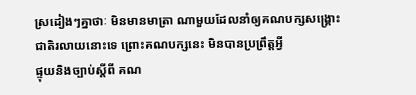ស្រដៀងៗគ្នាថាៈ មិនមានមាត្រា ណាមួយដែលនាំឲ្យគណបក្សសង្គ្រោះជាតិរលាយនោះទេ ព្រោះគណបក្សនេះ មិនបានប្រព្រឹត្តអ្វី
ផ្ទុយនិងច្បាប់ស្តីពី គណ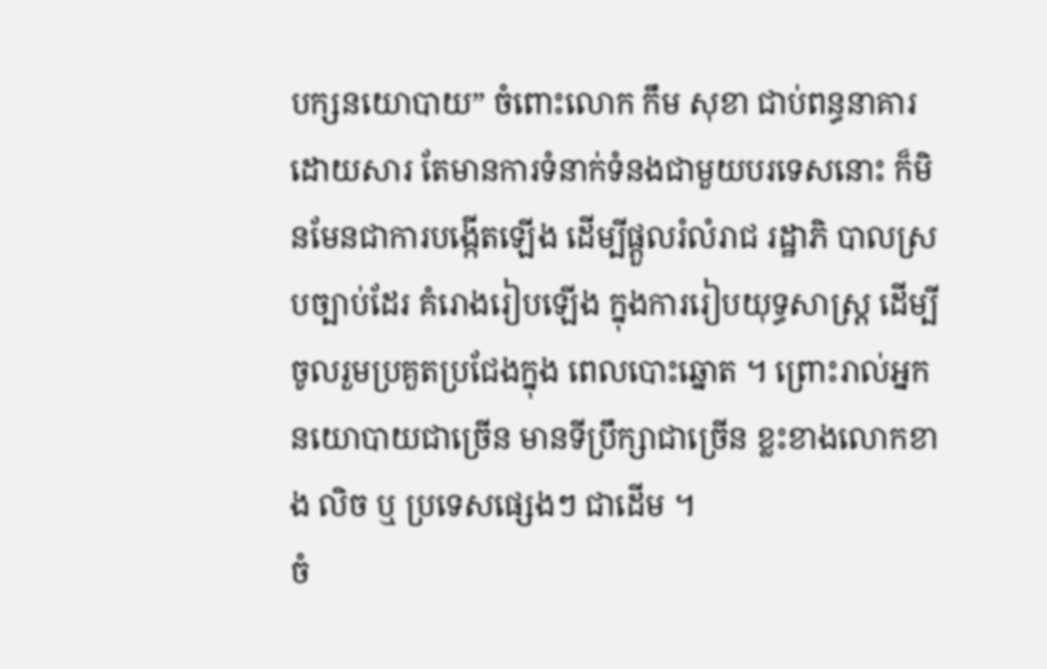បក្សនយោបាយ” ចំពោះលោក កឹម សុខា ជាប់ពន្ធនាគារ ដោយសារ តែមានការទំនាក់ទំនងជាមួយបរទេសនោះ ក៏មិនមែនជាការបង្កើតឡើង ដើម្បីផ្តួលរំលំរាជ រដ្ឋាភិ បាលស្របច្បាប់ដែរ គំរោងរៀបឡើង ក្នុងការរៀបយុទ្ធសាស្ត្រ ដើម្បីចូលរួមប្រគួតប្រជែងក្នុង ពេលបោះឆ្នោត ។ ព្រោះរាល់អ្នកនយោបាយជាច្រើន មានទីប្រឹក្សាជាច្រើន ខ្លះខាងលោកខាង លិច ឬ ប្រទេសផ្សេងៗ ជាដើម ។
ចំ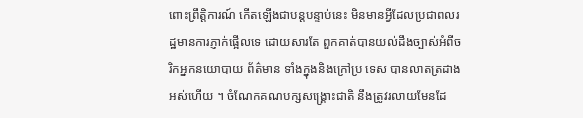ពោះព្រឹត្តិការណ៍ កើតឡើងជាបន្តបន្ទាប់នេះ មិនមានអ្វីដែលប្រជាពលរដ្ឋមានការភ្ញាក់ផ្អើលទេ ដោយសារតែ ពួកគាត់បានយល់ដឹងច្បាស់អំពីចរិកអ្នកនយោបាយ ព័ត៌មាន ទាំងក្នុងនិងក្រៅប្រ ទេស បានលាតត្រដាងអស់ហើយ ។ ចំណែកគណបក្សសង្គ្រោះជាតិ នឹងត្រូវរលាយមែនដែ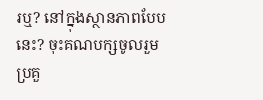រឬ? នៅក្នុងស្ថានភាពបែបនេះ? ចុះគណបក្សចូលរួមប្រគួ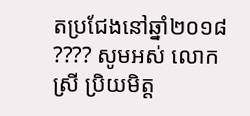តប្រជែងនៅឆ្នាំ២០១៨ ???? សូមអស់ លោក ស្រី ប្រិយមិត្ត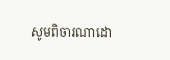សូមពិចារណាដោ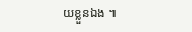យខ្លួនឯង ៕